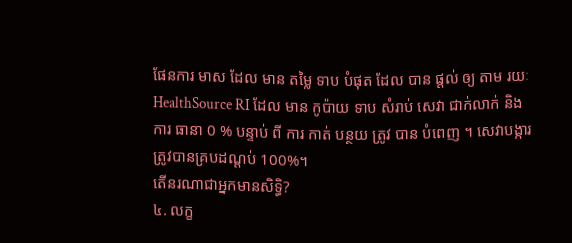ផែនការ មាស ដែល មាន តម្លៃ ទាប បំផុត ដែល បាន ផ្តល់ ឲ្យ តាម រយៈ HealthSource RI ដែល មាន កូប៉ាយ ទាប សំរាប់ សេវា ជាក់លាក់ និង ការ ធានា 0 % បន្ទាប់ ពី ការ កាត់ បន្ថយ ត្រូវ បាន បំពេញ ។ សេវាបង្ការត្រូវបានគ្របដណ្ដប់ 100%។
តើនរណាជាអ្នកមានសិទ្ធិ?
៤. លក្ខ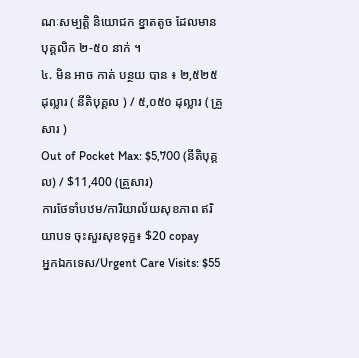ណៈសម្បត្តិ និយោជក ខ្នាតតូច ដែលមាន បុគ្គលិក ២-៥០ នាក់ ។
៤. មិន អាច កាត់ បន្ថយ បាន ៖ ២,៥២៥ ដុល្លារ ( នីតិបុគ្គល ) / ៥,០៥០ ដុល្លារ ( គ្រួសារ )
Out of Pocket Max: $5,700 (នីតិបុគ្គល) / $11,400 (គ្រួសារ)
ការថែទាំបឋម/ការិយាល័យសុខភាព ឥរិយាបទ ចុះសួរសុខទុក្ខ៖ $20 copay
អ្នកឯកទេស/Urgent Care Visits: $55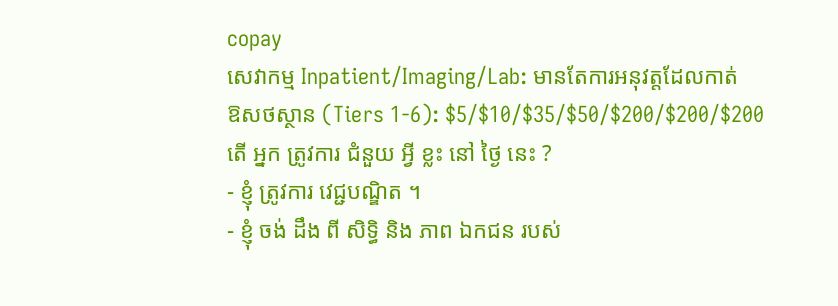copay
សេវាកម្ម Inpatient/Imaging/Lab: មានតែការអនុវត្តដែលកាត់
ឱសថស្ថាន (Tiers 1-6): $5/$10/$35/$50/$200/$200/$200
តើ អ្នក ត្រូវការ ជំនួយ អ្វី ខ្លះ នៅ ថ្ងៃ នេះ ?
- ខ្ញុំ ត្រូវការ វេជ្ជបណ្ឌិត ។
- ខ្ញុំ ចង់ ដឹង ពី សិទ្ធិ និង ភាព ឯកជន របស់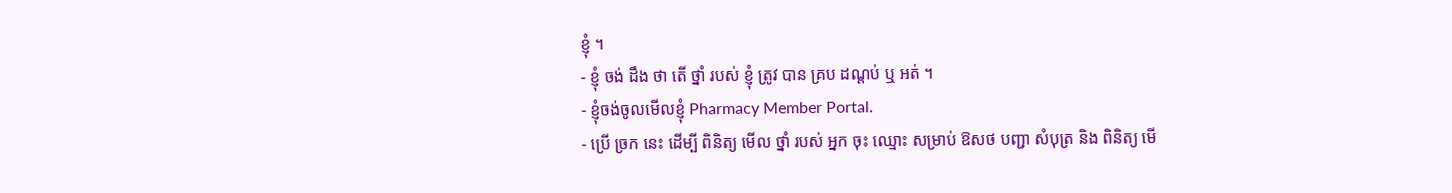ខ្ញុំ ។
- ខ្ញុំ ចង់ ដឹង ថា តើ ថ្នាំ របស់ ខ្ញុំ ត្រូវ បាន គ្រប ដណ្តប់ ឬ អត់ ។
- ខ្ញុំចង់ចូលមើលខ្ញុំ Pharmacy Member Portal.
- ប្រើ ច្រក នេះ ដើម្បី ពិនិត្យ មើល ថ្នាំ របស់ អ្នក ចុះ ឈ្មោះ សម្រាប់ ឱសថ បញ្ជា សំបុត្រ និង ពិនិត្យ មើ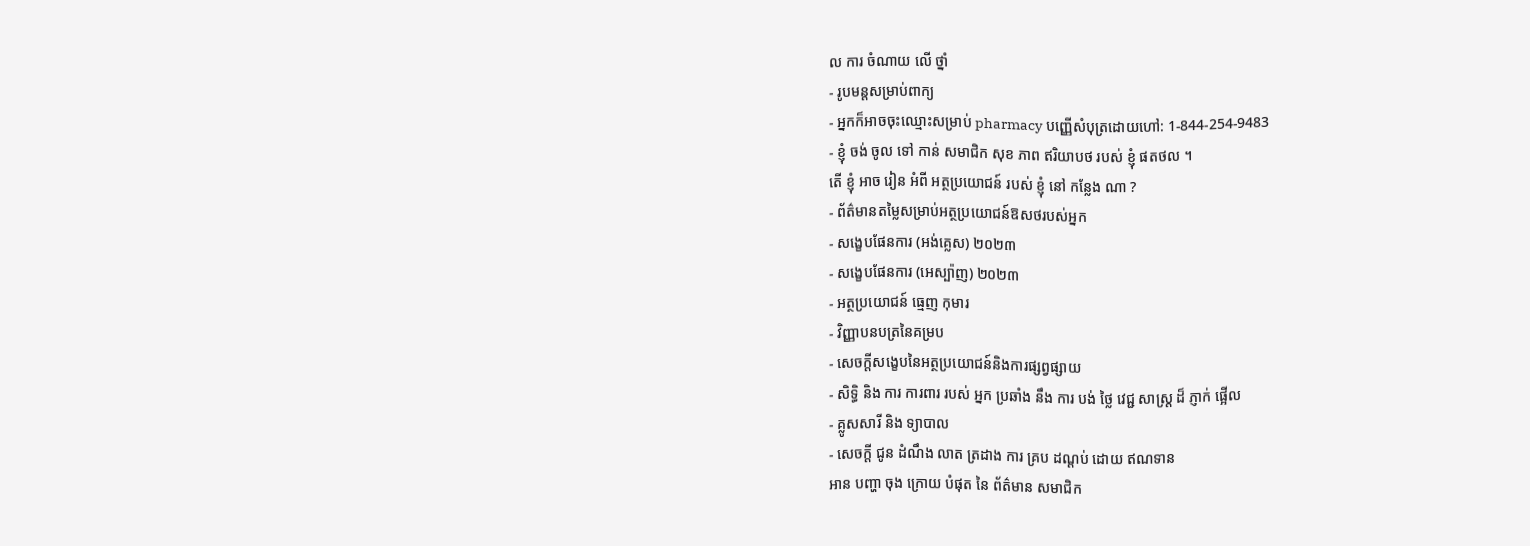ល ការ ចំណាយ លើ ថ្នាំ
- រូបមន្តសម្រាប់ពាក្យ
- អ្នកក៏អាចចុះឈ្មោះសម្រាប់ pharmacy បញ្ញើសំបុត្រដោយហៅ: 1-844-254-9483
- ខ្ញុំ ចង់ ចូល ទៅ កាន់ សមាជិក សុខ ភាព ឥរិយាបថ របស់ ខ្ញុំ ផតថល ។
តើ ខ្ញុំ អាច រៀន អំពី អត្ថប្រយោជន៍ របស់ ខ្ញុំ នៅ កន្លែង ណា ?
- ព័ត៌មានតម្លៃសម្រាប់អត្ថប្រយោជន៍ឱសថរបស់អ្នក
- សង្ខេបផែនការ (អង់គ្លេស) ២០២៣
- សង្ខេបផែនការ (អេស្ប៉ាញ) ២០២៣
- អត្ថប្រយោជន៍ ធ្មេញ កុមារ
- វិញ្ញាបនបត្រនៃគម្រប
- សេចក្តីសង្ខេបនៃអត្ថប្រយោជន៍និងការផ្សព្វផ្សាយ
- សិទ្ធិ និង ការ ការពារ របស់ អ្នក ប្រឆាំង នឹង ការ បង់ ថ្លៃ វេជ្ជ សាស្ត្រ ដ៏ ភ្ញាក់ ផ្អើល
- គ្លូសសារី និង ទ្យាបាល
- សេចក្តី ជូន ដំណឹង លាត ត្រដាង ការ គ្រប ដណ្តប់ ដោយ ឥណទាន
អាន បញ្ហា ចុង ក្រោយ បំផុត នៃ ព័ត៌មាន សមាជិក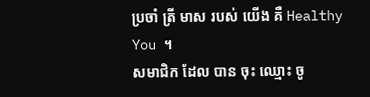ប្រចាំ ត្រី មាស របស់ យើង គឺ Healthy You ។
សមាជិក ដែល បាន ចុះ ឈ្មោះ ចូ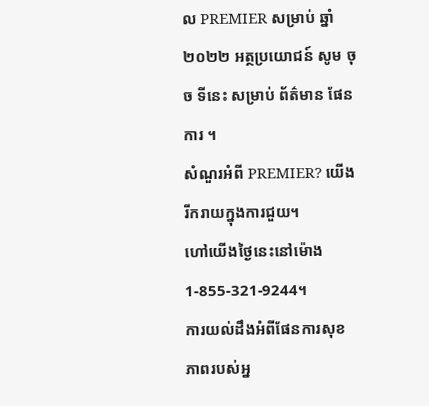ល PREMIER សម្រាប់ ឆ្នាំ ២០២២ អត្ថប្រយោជន៍ សូម ចុច ទីនេះ សម្រាប់ ព័ត៌មាន ផែនការ ។
សំណួរអំពី PREMIER? យើងរីករាយក្នុងការជួយ។
ហៅយើងថ្ងៃនេះនៅម៉ោង 1-855-321-9244។
ការយល់ដឹងអំពីផែនការសុខភាពរបស់អ្ន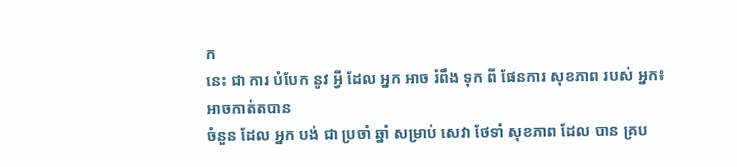ក
នេះ ជា ការ បំបែក នូវ អ្វី ដែល អ្នក អាច រំពឹង ទុក ពី ផែនការ សុខភាព របស់ អ្នក៖
អាចកាត់តបាន
ចំនួន ដែល អ្នក បង់ ជា ប្រចាំ ឆ្នាំ សម្រាប់ សេវា ថែទាំ សុខភាព ដែល បាន គ្រប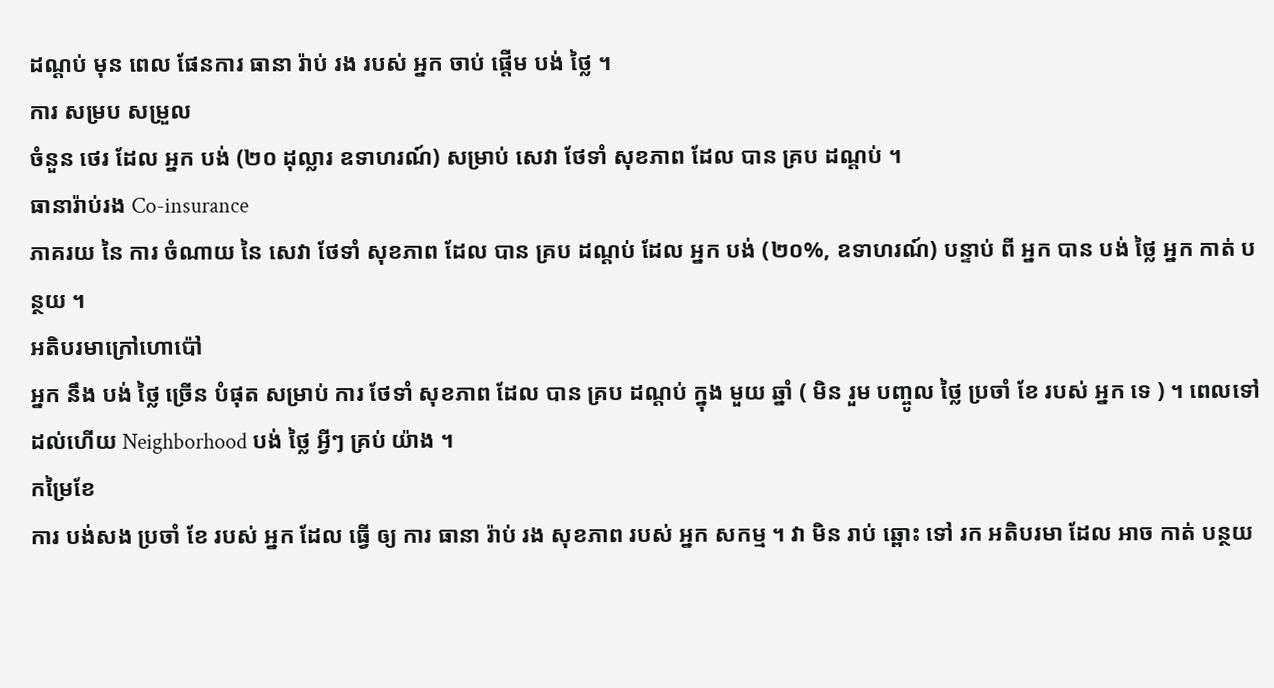ដណ្តប់ មុន ពេល ផែនការ ធានា រ៉ាប់ រង របស់ អ្នក ចាប់ ផ្តើម បង់ ថ្លៃ ។
ការ សម្រប សម្រួល
ចំនួន ថេរ ដែល អ្នក បង់ (២០ ដុល្លារ ឧទាហរណ៍) សម្រាប់ សេវា ថែទាំ សុខភាព ដែល បាន គ្រប ដណ្តប់ ។
ធានារ៉ាប់រង Co-insurance
ភាគរយ នៃ ការ ចំណាយ នៃ សេវា ថែទាំ សុខភាព ដែល បាន គ្រប ដណ្តប់ ដែល អ្នក បង់ (២០%, ឧទាហរណ៍) បន្ទាប់ ពី អ្នក បាន បង់ ថ្លៃ អ្នក កាត់ បន្ថយ ។
អតិបរមាក្រៅហោប៉ៅ
អ្នក នឹង បង់ ថ្លៃ ច្រើន បំផុត សម្រាប់ ការ ថែទាំ សុខភាព ដែល បាន គ្រប ដណ្តប់ ក្នុង មួយ ឆ្នាំ ( មិន រួម បញ្ចូល ថ្លៃ ប្រចាំ ខែ របស់ អ្នក ទេ ) ។ ពេលទៅដល់ហើយ Neighborhood បង់ ថ្លៃ អ្វីៗ គ្រប់ យ៉ាង ។
កម្រៃខែ
ការ បង់សង ប្រចាំ ខែ របស់ អ្នក ដែល ធ្វើ ឲ្យ ការ ធានា រ៉ាប់ រង សុខភាព របស់ អ្នក សកម្ម ។ វា មិន រាប់ ឆ្ពោះ ទៅ រក អតិបរមា ដែល អាច កាត់ បន្ថយ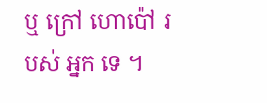ឬ ក្រៅ ហោប៉ៅ របស់ អ្នក ទេ ។